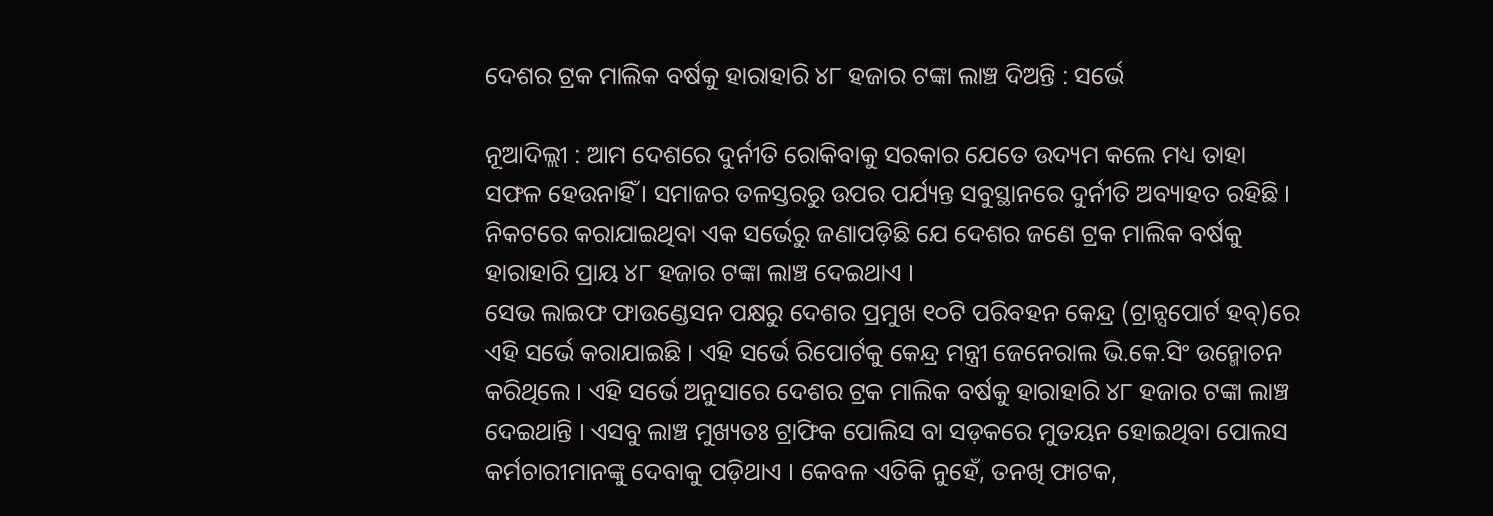ଦେଶର ଟ୍ରକ ମାଲିକ ବର୍ଷକୁ ହାରାହାରି ୪୮ ହଜାର ଟଙ୍କା ଲାଞ୍ଚ ଦିଅନ୍ତି : ସର୍ଭେ

ନୂଆଦିଲ୍ଲୀ : ଆମ ଦେଶରେ ଦୁର୍ନୀତି ରୋକିବାକୁ ସରକାର ଯେତେ ଉଦ୍ୟମ କଲେ ମଧ୍ୟ ତାହା ସଫଳ ହେଉନାହିଁ । ସମାଜର ତଳସ୍ତରରୁ ଉପର ପର୍ଯ୍ୟନ୍ତ ସବୁସ୍ଥାନରେ ଦୁର୍ନୀତି ଅବ୍ୟାହତ ରହିଛି । ନିକଟରେ କରାଯାଇଥିବା ଏକ ସର୍ଭେରୁ ଜଣାପଡ଼ିଛି ଯେ ଦେଶର ଜଣେ ଟ୍ରକ ମାଲିକ ବର୍ଷକୁ ହାରାହାରି ପ୍ରାୟ ୪୮ ହଜାର ଟଙ୍କା ଲାଞ୍ଚ ଦେଇଥାଏ ।
ସେଭ ଲାଇଫ ଫାଉଣ୍ଡେସନ ପକ୍ଷରୁ ଦେଶର ପ୍ରମୁଖ ୧୦ଟି ପରିବହନ କେନ୍ଦ୍ର (ଟ୍ରାନ୍ସପୋର୍ଟ ହବ୍‌)ରେ ଏହି ସର୍ଭେ କରାଯାଇଛି । ଏହି ସର୍ଭେ ରିପୋର୍ଟକୁ କେନ୍ଦ୍ର ମନ୍ତ୍ରୀ ଜେନେରାଲ ଭି.କେ.ସିଂ ଉନ୍ମୋଚନ କରିଥିଲେ । ଏହି ସର୍ଭେ ଅନୁସାରେ ଦେଶର ଟ୍ରକ ମାଲିକ ବର୍ଷକୁ ହାରାହାରି ୪୮ ହଜାର ଟଙ୍କା ଲାଞ୍ଚ ଦେଇଥାନ୍ତି । ଏସବୁ ଲାଞ୍ଚ ମୁଖ୍ୟତଃ ଟ୍ରାଫିକ ପୋଲିସ ବା ସଡ଼କରେ ମୁତୟନ ହୋଇଥିବା ପୋଲସ କର୍ମଚାରୀମାନଙ୍କୁ ଦେବାକୁ ପଡ଼ିଥାଏ । କେବଳ ଏତିକି ନୁହେଁ, ତନଖି ଫାଟକ,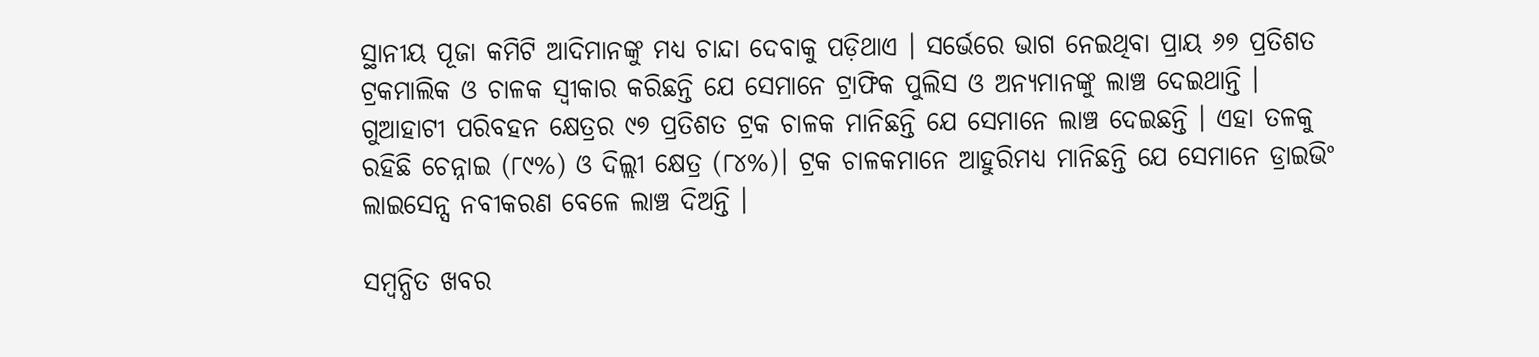ସ୍ଥାନୀୟ ପୂଜା କମିଟି ଆଦିମାନଙ୍କୁ ମଧ୍ୟ ଚାନ୍ଦା ଦେବାକୁ ପଡ଼ିଥାଏ । ସର୍ଭେରେ ଭାଗ ନେଇଥିବା ପ୍ରାୟ ୬୭ ପ୍ରତିଶତ ଟ୍ରକମାଲିକ ଓ ଚାଳକ ସ୍ୱୀକାର କରିଛନ୍ତି ଯେ ସେମାନେ ଟ୍ରାଫିକ ପୁଲିସ ଓ ଅନ୍ୟମାନଙ୍କୁ ଲାଞ୍ଚ ଦେଇଥାନ୍ତି । ଗୁଆହାଟୀ ପରିବହନ କ୍ଷେତ୍ରର ୯୭ ପ୍ରତିଶତ ଟ୍ରକ ଚାଳକ ମାନିଛନ୍ତି ଯେ ସେମାନେ ଲାଞ୍ଚ ଦେଇଛନ୍ତି । ଏହା ତଳକୁ ରହିଛି ଚେନ୍ନାଇ (୮୯%) ଓ ଦିଲ୍ଲୀ କ୍ଷେତ୍ର (୮୪%)। ଟ୍ରକ ଚାଳକମାନେ ଆହୁରିମଧ୍ୟ ମାନିଛନ୍ତି ଯେ ସେମାନେ ଡ୍ରାଇଭିଂ ଲାଇସେନ୍ସ ନବୀକରଣ ବେଳେ ଲାଞ୍ଚ ଦିଅନ୍ତି ।

ସମ୍ବନ୍ଧିତ ଖବର